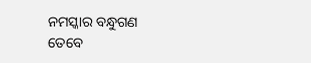ନମସ୍କାର ବନ୍ଧୁଗଣ ତେବେ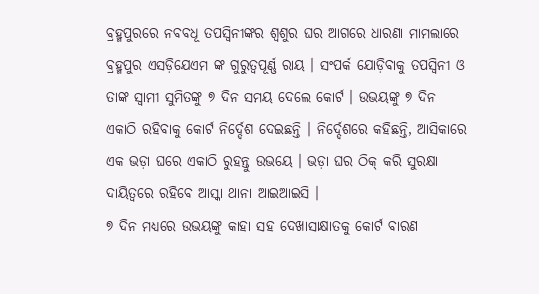ବ୍ରହ୍ମପୁରରେ ନବବଧୂ ତପସ୍ୱିନୀଙ୍କର ଶ୍ୱଶୁର ଘର ଆଗରେ ଧାରଣା ମାମଲାରେ ବ୍ରହ୍ମପୁର ଏସଡ଼ିଯେଏମ ଙ୍କ ଗୁରୁତ୍ୱପୂର୍ଣ୍ଣ ରାୟ । ସଂପର୍କ ଯୋଡ଼ିବାକୁ ତପସ୍ୱିନୀ ଓ ତାଙ୍କ ସ୍ୱାମୀ ସୁମିତଙ୍କୁ ୭ ଦିନ ସମୟ ଦେଲେ କୋର୍ଟ । ଉଭୟଙ୍କୁ ୭ ଦିନ ଏକାଠି ରହିବାକୁ କୋର୍ଟ ନିର୍ଦ୍ଦେଶ ଦେଇଛନ୍ତି । ନିର୍ଦ୍ଦେଶରେ କହିଛନ୍ତି, ଆସିକାରେ ଏକ ଭଡ଼ା ଘରେ ଏକାଠି ରୁହନ୍ତୁ ଉଭୟେ । ଭଡ଼ା ଘର ଠିକ୍ କରି ସୁରକ୍ଷା ଦାୟିତ୍ୱରେ ରହିବେ ଆସ୍କା ଥାନା ଆଇଆଇସି ।
୭ ଦିନ ମଧ୍ୟରେ ଉଭୟଙ୍କୁ କାହା ସହ ଦେଖାସାକ୍ଷାତକୁ କୋର୍ଟ ବାରଣ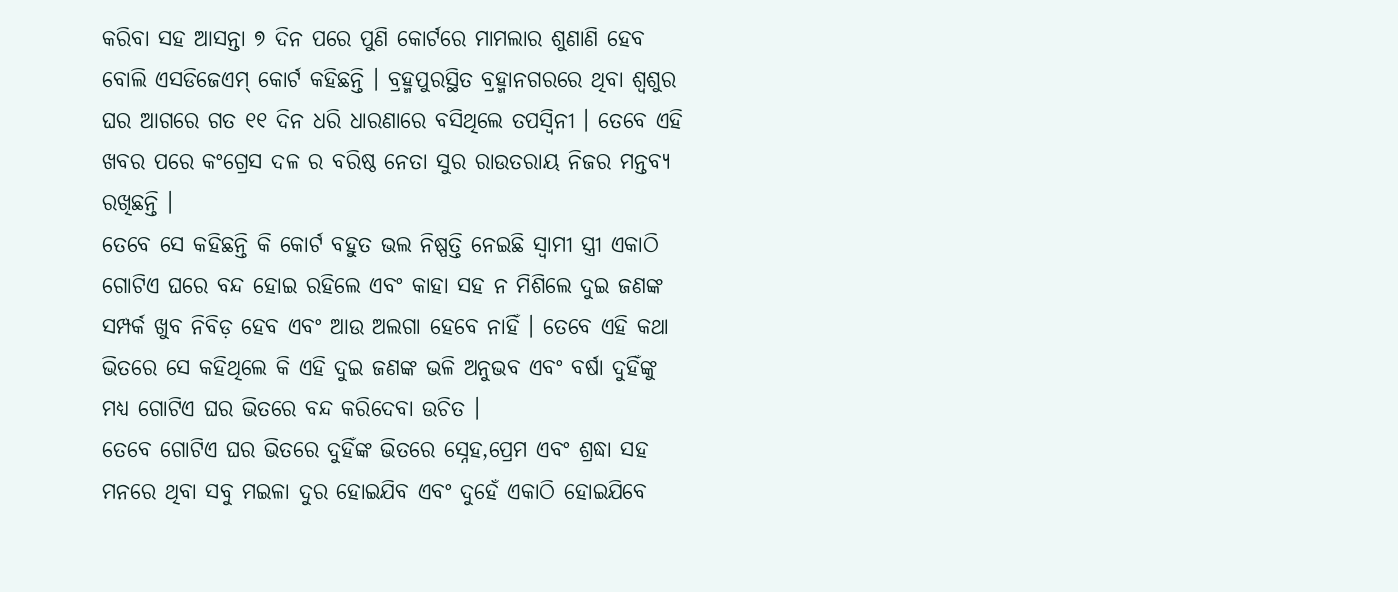କରିବା ସହ ଆସନ୍ତା ୭ ଦିନ ପରେ ପୁଣି କୋର୍ଟରେ ମାମଲାର ଶୁଣାଣି ହେବ ବୋଲି ଏସଡିଜେଏମ୍ କୋର୍ଟ କହିଛନ୍ତି । ବ୍ରହ୍ମପୁରସ୍ଥିତ ବ୍ରହ୍ମାନଗରରେ ଥିବା ଶ୍ୱଶୁର ଘର ଆଗରେ ଗତ ୧୧ ଦିନ ଧରି ଧାରଣାରେ ବସିଥିଲେ ତପସ୍ବିନୀ । ତେବେ ଏହି ଖବର ପରେ କଂଗ୍ରେସ ଦଳ ର ବରିଷ୍ଠ ନେତା ସୁର ରାଉତରାୟ ନିଜର ମନ୍ତବ୍ୟ ରଖିଛନ୍ତି ।
ତେବେ ସେ କହିଛନ୍ତି କି କୋର୍ଟ ବହୁତ ଭଲ ନିଷ୍ପତ୍ତି ନେଇଛି ସ୍ୱାମୀ ସ୍ତ୍ରୀ ଏକାଠି ଗୋଟିଏ ଘରେ ବନ୍ଦ ହୋଇ ରହିଲେ ଏବଂ କାହା ସହ ନ ମିଶିଲେ ଦୁଇ ଜଣଙ୍କ ସମ୍ପର୍କ ଖୁବ ନିବିଡ଼ ହେବ ଏବଂ ଆଉ ଅଲଗା ହେବେ ନାହିଁ । ତେବେ ଏହି କଥା ଭିତରେ ସେ କହିଥିଲେ କି ଏହି ଦୁଇ ଜଣଙ୍କ ଭଳି ଅନୁଭବ ଏବଂ ବର୍ଷା ଦୁହିଁଙ୍କୁ ମଧ୍ୟ ଗୋଟିଏ ଘର ଭିତରେ ବନ୍ଦ କରିଦେବା ଉଚିତ ।
ତେବେ ଗୋଟିଏ ଘର ଭିତରେ ଦୁହିଁଙ୍କ ଭିତରେ ସ୍ନେହ,ପ୍ରେମ ଏବଂ ଶ୍ରଦ୍ଧା ସହ ମନରେ ଥିବା ସବୁ ମଇଳା ଦୁର ହୋଇଯିବ ଏବଂ ଦୁହେଁ ଏକାଠି ହୋଇଯିବେ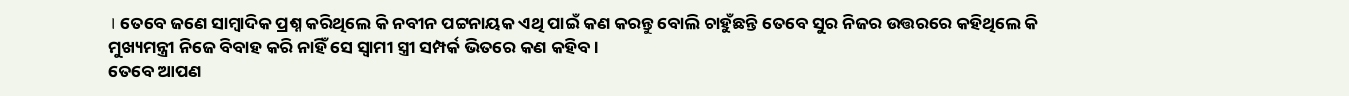। ତେବେ ଜଣେ ସାମ୍ବାଦିକ ପ୍ରଶ୍ନ କରିଥିଲେ କି ନବୀନ ପଟ୍ଟନାୟକ ଏଥି ପାଇଁ କଣ କରନ୍ତୁ ବୋଲି ଚାହୁଁଛନ୍ତି ତେବେ ସୁର ନିଜର ଉତ୍ତରରେ କହିଥିଲେ କି ମୁଖ୍ୟମନ୍ତ୍ରୀ ନିଜେ ବିବାହ କରି ନାହିଁ ସେ ସ୍ୱାମୀ ସ୍ତ୍ରୀ ସମ୍ପର୍କ ଭିତରେ କଣ କହିବ ।
ତେବେ ଆପଣ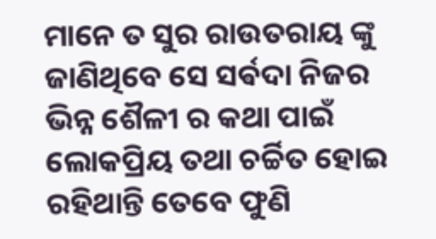ମାନେ ତ ସୁର ରାଉତରାୟ ଙ୍କୁ ଜାଣିଥିବେ ସେ ସର୍ଵଦା ନିଜର ଭିନ୍ନ ଶୈଳୀ ର କଥା ପାଇଁ ଲୋକପ୍ରିୟ ତଥା ଚର୍ଚ୍ଚିତ ହୋଇ ରହିଥାନ୍ତି ତେବେ ଫୁଣି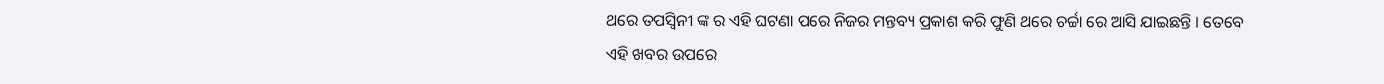ଥରେ ତପସ୍ୱିନୀ ଙ୍କ ର ଏହି ଘଟଣା ପରେ ନିଜର ମନ୍ତବ୍ୟ ପ୍ରକାଶ କରି ଫୁଣି ଥରେ ଚର୍ଚ୍ଚା ରେ ଆସି ଯାଇଛନ୍ତି । ତେବେ ଏହି ଖବର ଉପରେ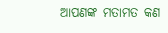ଆପଣଙ୍କ ମତାମତ କଣ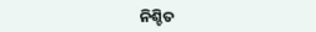ନିଶ୍ଚିତ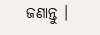ଜଣାନ୍ତୁ ।